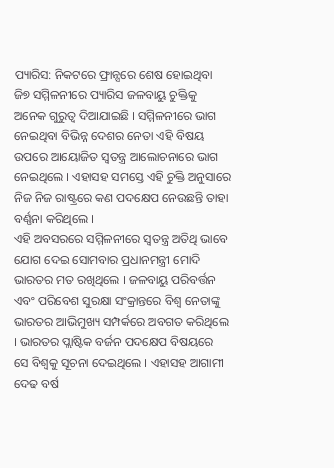ପ୍ୟାରିସ: ନିକଟରେ ଫ୍ରାନ୍ସରେ ଶେଷ ହୋଇଥିବା ଜି୭ ସମ୍ମିଳନୀରେ ପ୍ୟାରିସ ଜଳବାୟୁ ଚୁକ୍ତିକୁ ଅନେକ ଗୁରୁତ୍ବ ଦିଆଯାଇଛି । ସମ୍ମିଳନୀରେ ଭାଗ ନେଇଥିବା ବିଭିନ୍ନ ଦେଶର ନେତା ଏହି ବିଷୟ ଉପରେ ଆୟୋଜିତ ସ୍ବତନ୍ତ୍ର ଆଲୋଚନାରେ ଭାଗ ନେଇଥିଲେ । ଏହାସହ ସମସ୍ତେ ଏହି ଚୁକ୍ତି ଅନୁସାରେ ନିଜ ନିଜ ରାଷ୍ଟ୍ରରେ କଣ ପଦକ୍ଷେପ ନେଉଛନ୍ତି ତାହା ବର୍ଣ୍ଣନା କରିଥିଲେ ।
ଏହି ଅବସରରେ ସମ୍ମିଳନୀରେ ସ୍ବତନ୍ତ୍ର ଅତିଥି ଭାବେ ଯୋଗ ଦେଇ ସୋମବାର ପ୍ରଧାନମନ୍ତ୍ରୀ ମୋଦି ଭାରତର ମତ ରଖିଥିଲେ । ଜଳବାୟୁ ପରିବର୍ତ୍ତନ ଏବଂ ପରିବେଶ ସୁରକ୍ଷା ସଂକ୍ରାନ୍ତରେ ବିଶ୍ବ ନେତାଙ୍କୁ ଭାରତର ଆଭିମୁଖ୍ୟ ସମ୍ପର୍କରେ ଅବଗତ କରିଥିଲେ । ଭାରତର ପ୍ଲାଷ୍ଟିକ ବର୍ଜନ ପଦକ୍ଷେପ ବିଷୟରେ ସେ ବିଶ୍ବକୁ ସୂଚନା ଦେଇଥିଲେ । ଏହାସହ ଆଗାମୀ ଦେଢ ବର୍ଷ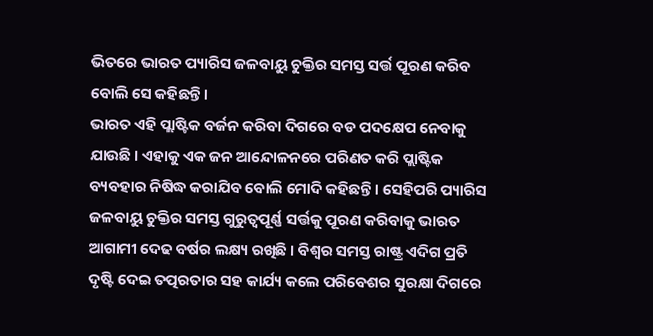ଭିତରେ ଭାରତ ପ୍ୟାରିସ ଜଳବାୟୁ ଚୁକ୍ତିର ସମସ୍ତ ସର୍ତ୍ତ ପୂରଣ କରିବ ବୋଲି ସେ କହିଛନ୍ତି ।
ଭାରତ ଏହି ପ୍ଲାଷ୍ଟିକ ବର୍ଜନ କରିବା ଦିଗରେ ବଡ ପଦକ୍ଷେପ ନେବାକୁ ଯାଉଛି । ଏହାକୁ ଏକ ଜନ ଆନ୍ଦୋଳନରେ ପରିଣତ କରି ପ୍ଲାଷ୍ଟିକ ବ୍ୟବହାର ନିଷିଦ୍ଧ କରାଯିବ ବୋଲି ମୋଦି କହିଛନ୍ତି । ସେହିପରି ପ୍ୟାରିସ ଜଳବାୟୁ ଚୁକ୍ତିର ସମସ୍ତ ଗୁରୁତ୍ବପୂର୍ଣ୍ଣ ସର୍ତ୍ତକୁ ପୂରଣ କରିବାକୁ ଭାରତ ଆଗାମୀ ଦେଢ ବର୍ଷର ଲକ୍ଷ୍ୟ ରଖିଛି । ବିଶ୍ବର ସମସ୍ତ ରାଷ୍ଟ୍ର ଏଦିଗ ପ୍ରତି ଦୃଷ୍ଟି ଦେଇ ତତ୍ପରତାର ସହ କାର୍ଯ୍ୟ କଲେ ପରିବେଶର ସୁରକ୍ଷା ଦିଗରେ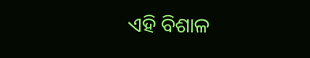ଏହି ବିଶାଳ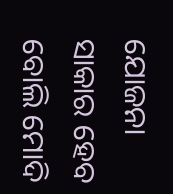ଯୋଜନା ସାକାର ହେବ ବୋଲି ମୋଦି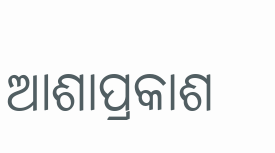ଆଶାପ୍ରକାଶ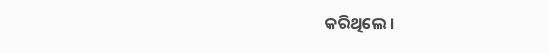କରିଥିଲେ ।